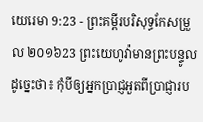យេរេមា 9:23 - ព្រះគម្ពីរបរិសុទ្ធកែសម្រួល ២០១៦23 ព្រះយេហូវ៉ាមានព្រះបន្ទូលដូច្នេះថា៖ កុំបីឲ្យអ្នកប្រាជ្ញអួតពីប្រាជ្ញារប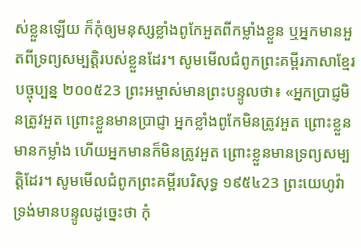ស់ខ្លួនឡើយ ក៏កុំឲ្យមនុស្សខ្លាំងពូកែអួតពីកម្លាំងខ្លួន ឬអ្នកមានអួតពីទ្រព្យសម្បត្តិរបស់ខ្លួនដែរ។ សូមមើលជំពូកព្រះគម្ពីរភាសាខ្មែរបច្ចុប្បន្ន ២០០៥23 ព្រះអម្ចាស់មានព្រះបន្ទូលថា៖ «អ្នកប្រាជ្ញមិនត្រូវអួត ព្រោះខ្លួនមានប្រាជ្ញា អ្នកខ្លាំងពូកែមិនត្រូវអួត ព្រោះខ្លួនមានកម្លាំង ហើយអ្នកមានក៏មិនត្រូវអួត ព្រោះខ្លួនមានទ្រព្យសម្បត្តិដែរ។ សូមមើលជំពូកព្រះគម្ពីរបរិសុទ្ធ ១៩៥៤23 ព្រះយេហូវ៉ាទ្រង់មានបន្ទូលដូច្នេះថា កុំ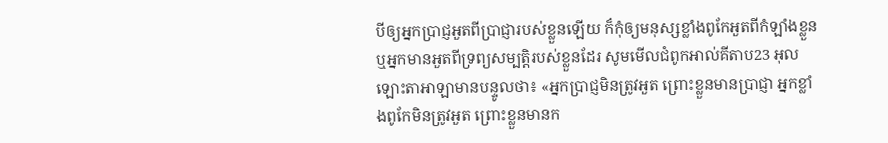បីឲ្យអ្នកប្រាជ្ញអួតពីប្រាជ្ញារបស់ខ្លួនឡើយ ក៏កុំឲ្យមនុស្សខ្លាំងពូកែអួតពីកំឡាំងខ្លួន ឬអ្នកមានអួតពីទ្រព្យសម្បត្តិរបស់ខ្លួនដែរ សូមមើលជំពូកអាល់គីតាប23 អុលឡោះតាអាឡាមានបន្ទូលថា៖ «អ្នកប្រាជ្ញមិនត្រូវអួត ព្រោះខ្លួនមានប្រាជ្ញា អ្នកខ្លាំងពូកែមិនត្រូវអួត ព្រោះខ្លួនមានក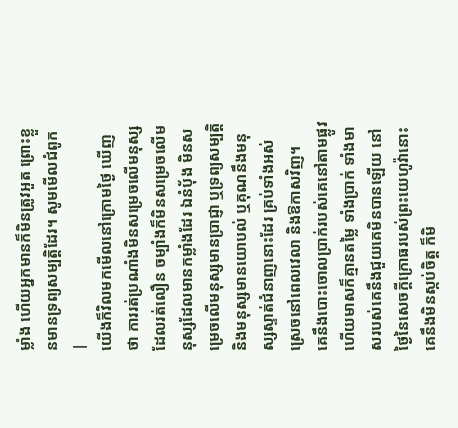ម្លាំង ហើយអ្នកមានក៏មិនត្រូវអួត ព្រោះខ្លួនមានទ្រព្យសម្បត្តិដែរ។ សូមមើលជំពូក |
យើងក៏វិលមកមើលនៅក្រោមថ្ងៃ ឃើញថា ការរត់ប្រណាំងមិនសម្រេចលើមនុស្សដែលរត់លឿន ចម្បាំងក៏មិនសម្រេចលើមនុស្សដែលមានកម្លាំងដែរ ឯនំបុ័ង មិនសម្រេចលើមនុស្សមានប្រាជ្ញា ឬទ្រព្យសម្បត្តិ និងមនុស្សមានយោបល់ ឬគុណនឹងមនុស្សស្ទាត់ជំនាញនោះដែរ គ្រប់ទាំងអស់ស្រេចនៅពេលវេលា និងឱកាសវិញ។
គេនឹងបោះចោលប្រាក់របស់គេនៅតាមផ្លូវ ហើយមាសក៏គ្មានតម្លៃ ទាំងប្រាក់ ទាំងមាសរបស់គេនឹងជួយគេមិនបានឡើយ នៅថ្ងៃនៃសេចក្ដីក្រោធរបស់ព្រះយេហូវ៉ានោះ គេនឹងមិនស្កប់ចិត្ត ក៏មិ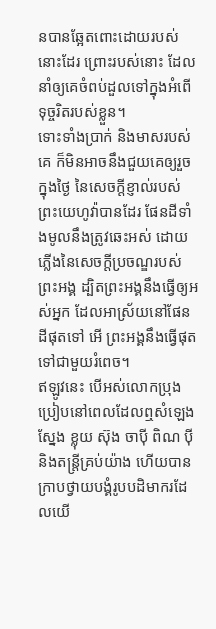នបានឆ្អែតពោះដោយរបស់នោះដែរ ព្រោះរបស់នោះ ដែលនាំឲ្យគេចំពប់ដួលទៅក្នុងអំពើទុច្ចរិតរបស់ខ្លួន។
ទោះទាំងប្រាក់ និងមាសរបស់គេ ក៏មិនអាចនឹងជួយគេឲ្យរួចក្នុងថ្ងៃ នៃសេចក្ដីខ្ញាល់របស់ព្រះយេហូវ៉ាបានដែរ ផែនដីទាំងមូលនឹងត្រូវឆេះអស់ ដោយភ្លើងនៃសេចក្ដីប្រចណ្ឌរបស់ព្រះអង្គ ដ្បិតព្រះអង្គនឹងធ្វើឲ្យអស់អ្នក ដែលអាស្រ័យនៅផែនដីផុតទៅ អើ ព្រះអង្គនឹងធ្វើផុតទៅជាមួយរំពេច។
ឥឡូវនេះ បើអស់លោកប្រុងប្រៀបនៅពេលដែលឮសំឡេងស្នែង ខ្លុយ ស៊ុង ចាប៉ី ពិណ ប៉ី និងតន្ត្រីគ្រប់យ៉ាង ហើយបានក្រាបថ្វាយបង្គំរូបបដិមាករដែលយើ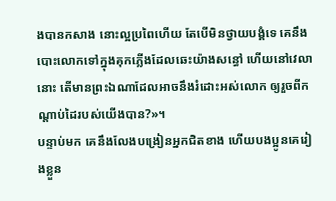ងបានកសាង នោះល្អប្រពៃហើយ តែបើមិនថ្វាយបង្គំទេ គេនឹងបោះលោកទៅក្នុងគុកភ្លើងដែលឆេះយ៉ាងសន្ធៅ ហើយនៅវេលានោះ តើមានព្រះឯណាដែលអាចនឹងរំដោះអស់លោក ឲ្យរួចពីកណ្ដាប់ដៃរបស់យើងបាន?»។
បន្ទាប់មក គេនឹងលែងបង្រៀនអ្នកជិតខាង ហើយបងប្អូនគេរៀងខ្លួន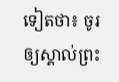ទៀតថា៖ ចូរឲ្យស្គាល់ព្រះ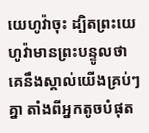យេហូវ៉ាចុះ ដ្បិតព្រះយេហូវ៉ាមានព្រះបន្ទូលថា គេនឹងស្គាល់យើងគ្រប់ៗគ្នា តាំងពីអ្នកតូចបំផុត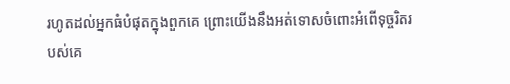រហូតដល់អ្នកធំបំផុតក្នុងពួកគេ ព្រោះយើងនឹងអត់ទោសចំពោះអំពើទុច្ចរិតរបស់គេ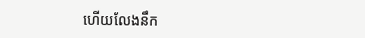ហើយលែងនឹក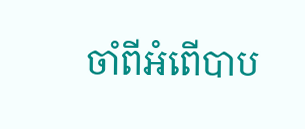ចាំពីអំពើបាប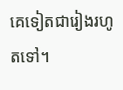គេទៀតជារៀងរហូតទៅ។